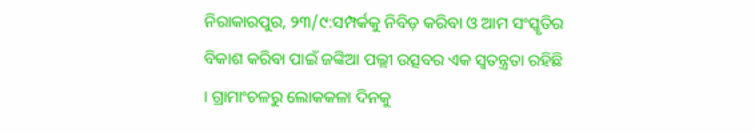ନିରାକାରପୁର, ୨୩/୯:ସମ୍ପର୍କକୁ ନିବିଡ଼ କରିବା ଓ ଆମ ସଂସ୍କୃତିର ବିକାଶ କରିବା ପାଇଁ ଜଙ୍କିଆ ପଲ୍ଲୀ ଉତ୍ସବର ଏକ ସ୍ୱତନ୍ତ୍ରତା ରହିଛି । ଗ୍ରାମାଂଚଳରୁ ଲୋକକଳା ଦିନକୁ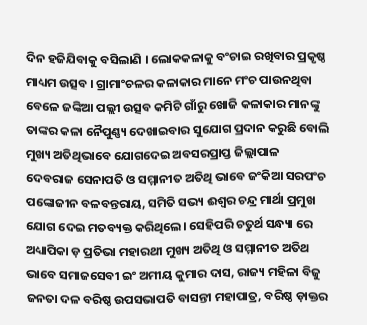ଦିନ ହଜିଯିବାକୁ ବସିଲାଣି । ଲୋକକଳାକୁ ବଂଚାଇ ରଖିବାର ପ୍ରକୃଷ୍ଠ ମାଧ୍ୟମ ଉତ୍ସବ । ଗ୍ରାମାଂଚଳର କଳାକାର ମାନେ ମଂଚ ପାଉନଥିବା ବେଳେ ଜଙ୍କିଆ ପଲ୍ଲୀ ଉତ୍ସବ କମିଟି ଗାଁରୁ ଖୋଜି କଳାକାର ମାନଙ୍କୁ ତାଙ୍କର କଳା ନୈପୁଣ୍ଣ୍ୟ ଦେଖାଇବାର ସୁଯୋଗ ପ୍ରଦାନ କରୁଛି ବୋଲି ମୁଖ୍ୟ ଅତିଥିଭାବେ ଯୋଗଦେଇ ଅବସରପ୍ରାପ୍ତ ଜିଲ୍ଲାପାଳ ଦେବରାଜ ସେନାପତି ଓ ସମ୍ମାନୀତ ଅତିଥି ଭାବେ ଜଂକିଆ ସରପଂଚ ପଙ୍କୋଜୀନ ବଳବନ୍ତରାୟ, ସମିତି ସଭ୍ୟ ଈଶ୍ୱର ଚନ୍ଦ୍ର ମାର୍ଥା ପ୍ରମୁଖ ଯୋଗ ଦେଇ ମତବ୍ୟକ୍ତ କରିଥିଲେ। ସେହିପରି ଚତୁର୍ଥ ସନ୍ଧ୍ୟା ରେ ଅଧ୍ୟାପିକା ଡ଼ ପ୍ରତିଭା ମହାରଥୀ ମୁଖ୍ୟ ଅତିଥି ଓ ସମ୍ମାନୀତ ଅତିଥ ଭାବେ ସମାଜସେବୀ ଇଂ ଅମୀୟ କୁମାର ଦାସ, ରାଜ୍ୟ ମହିଳା ବିଜୁ ଜନତା ଦଳ ବରିଷ୍ଠ ଉପସଭାପତି ବାସନ୍ତୀ ମହାପାତ୍ର, ବରିଷ୍ଠ ଡ଼ାକ୍ତର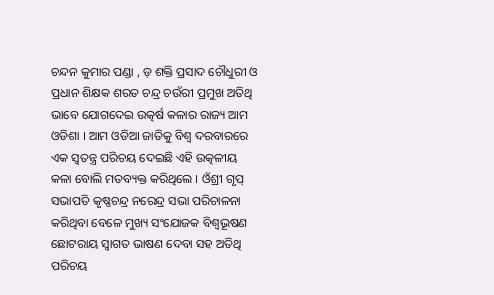ଚନ୍ଦନ କୁମାର ପଣ୍ଡା , ଡ଼ ଶକ୍ତି ପ୍ରସାଦ ଚୌଧୁରୀ ଓ ପ୍ରଧାନ ଶିକ୍ଷକ ଶରତ ଚନ୍ଦ୍ର ଚଉଁରୀ ପ୍ରମୁଖ ଅତିଥି ଭାବେ ଯୋଗଦେଇ ଉତ୍କର୍ଷ କଳାର ରାଜ୍ୟ ଆମ ଓଡିଶା । ଆମ ଓଡିଆ ଜାତିକୁ ବିଶ୍ୱ ଦରବାରରେ ଏକ ସ୍ୱତନ୍ତ୍ର ପରିଚୟ ଦେଇଛି ଏହି ଉତ୍କଳୀୟ କଳା ବୋଲି ମତବ୍ୟକ୍ତ କରିଥିଲେ । ଓଁଶ୍ରୀ ଗୃପ୍ ସଭାପତି କୃଷ୍ଣଚନ୍ଦ୍ର ନରେନ୍ଦ୍ର ସଭା ପରିଚାଳନା କରିଥିବା ବେଳେ ମୁଖ୍ୟ ସଂଯୋଜକ ବିଶ୍ୱଭୂଷଣ ଛୋଟରାୟ ସ୍ୱାଗତ ଭାଷଣ ଦେବା ସହ ଅତିଥି ପରିଚୟ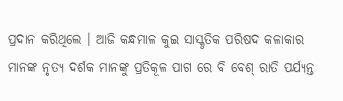ପ୍ରଦାନ କରିଥିଲେ । ଆଜି କନ୍ଧମାଳ କୁଇ ସାସ୍କୃତିକ ପରିଷଦ କଳାକାର ମାନଙ୍କ ନୃତ୍ୟ ଦର୍ଶକ ମାନଙ୍କୁ ପ୍ରତିକୂଳ ପାଗ ରେ ବି ବେଶ୍ ରାତି ପର୍ଯ୍ୟନ୍ତ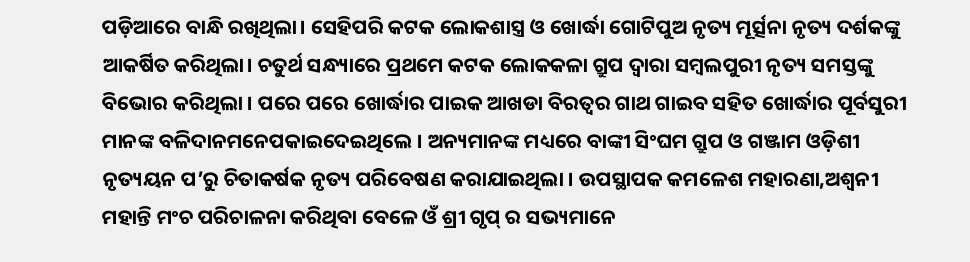ପଡ଼ିଆରେ ବାନ୍ଧି ରଖିଥିଲା। ସେହିପରି କଟକ ଲୋକଶାସ୍ତ୍ର ଓ ଖୋର୍ଦ୍ଧା ଗୋଟିପୁଅ ନୃତ୍ୟ ମୂର୍ତ୍ସନା ନୃତ୍ୟ ଦର୍ଶକଙ୍କୁ ଆକର୍ଷିତ କରିଥିଲା। ଚତୁର୍ଥ ସନ୍ଧ୍ୟାରେ ପ୍ରଥମେ କଟକ ଲୋକକଳା ଗ୍ରୁପ ଦ୍ୱାରା ସମ୍ବଲପୁରୀ ନୃତ୍ୟ ସମସ୍ତଙ୍କୁ ବିଭୋର କରିଥିଲା । ପରେ ପରେ ଖୋର୍ଦ୍ଧାର ପାଇକ ଆଖଡା ବିରତ୍ୱର ଗାଥ ଗାଇବ ସହିତ ଖୋର୍ଦ୍ଧାର ପୂର୍ବସୁରୀ ମାନଙ୍କ ବଳିଦାନମନେପକାଇଦେଇଥିଲେ । ଅନ୍ୟମାନଙ୍କ ମଧ୍ୟରେ ବାଙ୍କୀ ସିଂଘମ ଗ୍ରୁପ ଓ ଗଞ୍ଜାମ ଓଡ଼ିଶୀ ନୃତ୍ୟୟନ ପ’ରୁ ଚିତାକର୍ଷକ ନୃତ୍ୟ ପରିବେଷଣ କରାଯାଇଥିଲା । ଉପସ୍ଥାପକ କମଳେଶ ମହାରଣା,ଅଶ୍ୱନୀ ମହାନ୍ତି ମଂଚ ପରିଚାଳନା କରିଥିବା ବେଳେ ଓଁ ଶ୍ରୀ ଗୃପ୍ ର ସଭ୍ୟମାନେ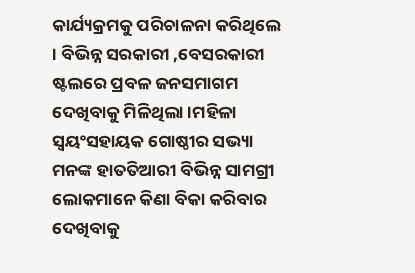କାର୍ଯ୍ୟକ୍ରମକୁ ପରିଚାଳନା କରିଥିଲେ । ବିଭିନ୍ନ ସରକାରୀ ,ବେସରକାରୀ ଷ୍ଟଲରେ ପ୍ରବଳ ଜନସମାଗମ ଦେଖିବାକୁ ମିଳିଥିଲା ।ମହିଳା ସ୍ୱୟଂସହାୟକ ଗୋଷ୍ଠୀର ସଭ୍ୟା ମନଙ୍କ ହାତତିଆରୀ ବିଭିନ୍ନ ସାମଗ୍ରୀ ଲୋକମାନେ କିଣା ବିକା କରିବାର ଦେଖିବାକୁ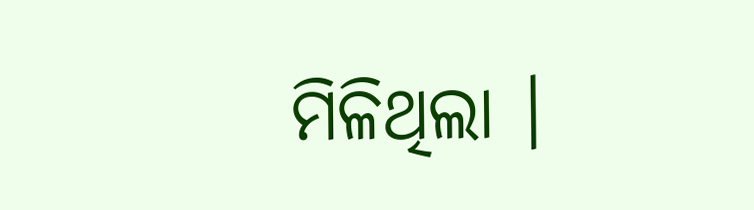ମିଳିଥିଲା ।